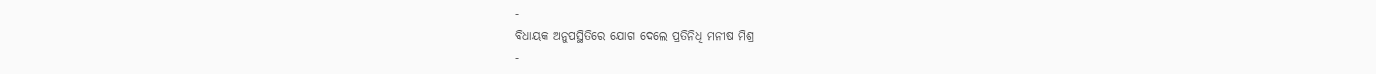-
ବିଧାୟକ ଅନୁପସ୍ଥିତିରେ ଯୋଗ ଦେଲେ ପ୍ରତିନିଧି ମନୀଷ ମିଶ୍ର
-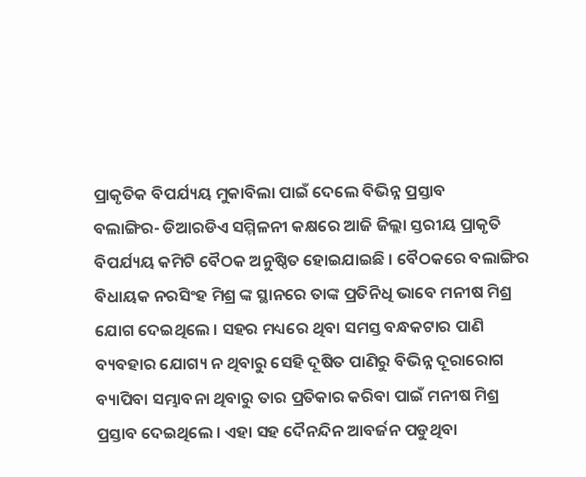ପ୍ରାକୃତିକ ବିପର୍ଯ୍ୟୟ ମୁକାବିଲା ପାଇଁ ଦେଲେ ବିଭିନ୍ନ ପ୍ରସ୍ତାବ
ବଲାଙ୍ଗିର- ଡିଆରଡିଏ ସମ୍ମିଳନୀ କକ୍ଷରେ ଆଜି ଜିଲ୍ଲା ସ୍ତରୀୟ ପ୍ରାକୃତି ବିପର୍ଯ୍ୟୟ କମିଟି ବୈଠକ ଅନୁଷ୍ଠିତ ହୋଇଯାଇଛି । ବୈଠକରେ ବଲାଙ୍ଗିର ବିଧାୟକ ନରସିଂହ ମିଶ୍ର ଙ୍କ ସ୍ଥାନରେ ତାଙ୍କ ପ୍ରତିନିଧି ଭାବେ ମନୀଷ ମିଶ୍ର ଯୋଗ ଦେଇଥିଲେ । ସହର ମଧ୍ୟରେ ଥିବା ସମସ୍ତ ବନ୍ଧକଟାର ପାଣି ବ୍ୟବହାର ଯୋଗ୍ୟ ନ ଥିବାରୁ ସେହି ଦୂଷିତ ପାଣିରୁ ବିଭିନ୍ନ ଦୂରାରୋଗ ବ୍ୟାପିବା ସମ୍ଭାବନା ଥିବାରୁ ତାର ପ୍ରତିକାର କରିବା ପାଇଁ ମନୀଷ ମିଶ୍ର ପ୍ରସ୍ତାବ ଦେଇଥିଲେ । ଏହା ସହ ଦୈନନ୍ଦିନ ଆବର୍ଜନ ପଡୁଥିବା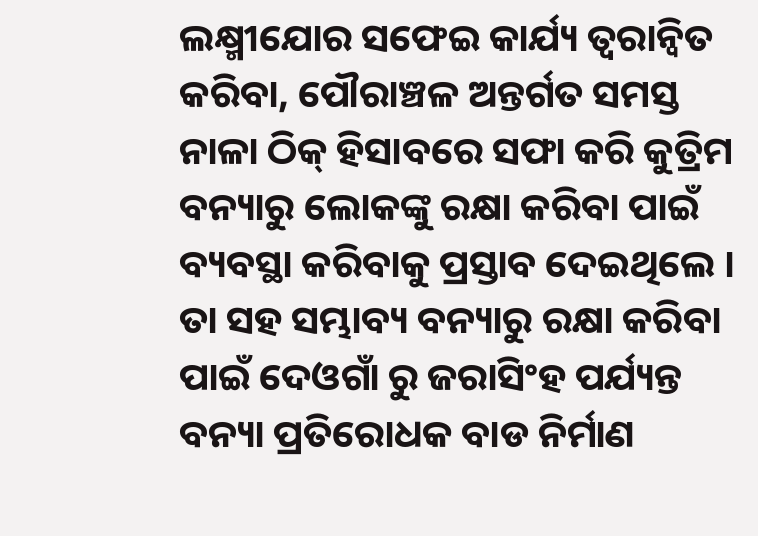ଲକ୍ଷ୍ମୀଯୋର ସଫେଇ କାର୍ଯ୍ୟ ତ୍ୱରାନ୍ୱିତ କରିବା, ପୌରାଞ୍ଚଳ ଅନ୍ତର୍ଗତ ସମସ୍ତ ନାଳା ଠିକ୍ ହିସାବରେ ସଫା କରି କୁତ୍ରିମ ବନ୍ୟାରୁ ଲୋକଙ୍କୁ ରକ୍ଷା କରିବା ପାଇଁ ବ୍ୟବସ୍ଥା କରିବାକୁ ପ୍ରସ୍ତାବ ଦେଇଥିଲେ । ତା ସହ ସମ୍ଭାବ୍ୟ ବନ୍ୟାରୁ ରକ୍ଷା କରିବା ପାଇଁ ଦେଓଗାଁ ରୁ ଜରାସିଂହ ପର୍ଯ୍ୟନ୍ତ ବନ୍ୟା ପ୍ରତିରୋଧକ ବାଡ ନିର୍ମାଣ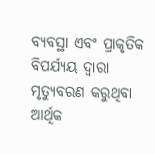ବ୍ୟବସ୍ଥା ଏବଂ ପ୍ରାକୃତିକ ବିପର୍ଯ୍ୟୟ ଦ୍ୱାରା ମୃତ୍ୟୁବରଣ କରୁଥିବା ଆର୍ଥିକ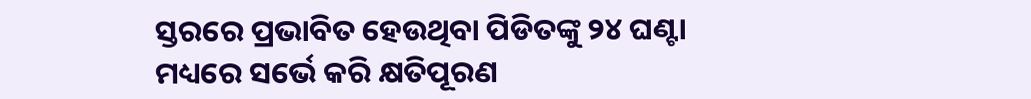ସ୍ତରରେ ପ୍ରଭାବିତ ହେଉଥିବା ପିଡିତଙ୍କୁ ୨୪ ଘଣ୍ଟା ମଧ୍ୟରେ ସର୍ଭେ କରି କ୍ଷତିପୂରଣ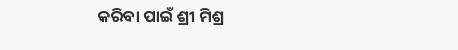କରିବା ପାଇଁ ଶ୍ରୀ ମିଶ୍ର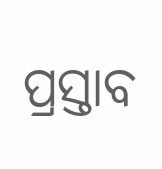ପ୍ରସ୍ତାବ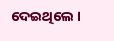ଦେଇଥିଲେ ।